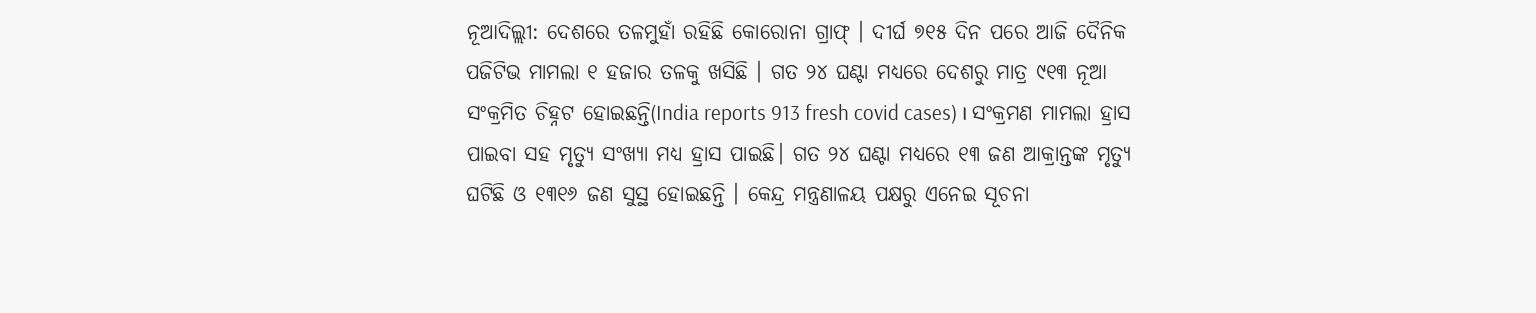ନୂଆଦିଲ୍ଲୀ: ଦେଶରେ ତଳମୁହାଁ ରହିଛି କୋରୋନା ଗ୍ରାଫ୍ । ଦୀର୍ଘ ୭୧୫ ଦିନ ପରେ ଆଜି ଦୈନିକ ପଜିଟିଭ ମାମଲା ୧ ହଜାର ତଳକୁ ଖସିଛି । ଗତ ୨୪ ଘଣ୍ଟା ମଧ୍ୟରେ ଦେଶରୁ ମାତ୍ର ୯୧୩ ନୂଆ ସଂକ୍ରମିତ ଚିହ୍ନଟ ହୋଇଛନ୍ତି(India reports 913 fresh covid cases) । ସଂକ୍ରମଣ ମାମଲା ହ୍ରାସ ପାଇବା ସହ ମୃତ୍ୟୁ ସଂଖ୍ୟା ମଧ୍ୟ ହ୍ରାସ ପାଇଛି। ଗତ ୨୪ ଘଣ୍ଟା ମଧ୍ୟରେ ୧୩ ଜଣ ଆକ୍ରାନ୍ତଙ୍କ ମୃତ୍ୟୁ ଘଟିଛି ଓ ୧୩୧୬ ଜଣ ସୁସ୍ଥ ହୋଇଛନ୍ତି । କେନ୍ଦ୍ର ମନ୍ତ୍ରଣାଳୟ ପକ୍ଷରୁ ଏନେଇ ସୂଚନା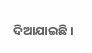ଦିଆଯାଇଛି ।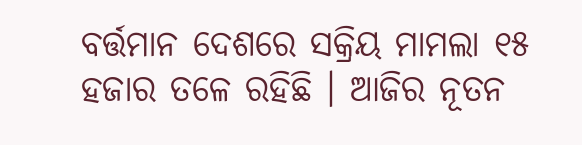ବର୍ତ୍ତମାନ ଦେଶରେ ସକ୍ରିୟ ମାମଲା ୧୫ ହଜାର ତଳେ ରହିଛି । ଆଜିର ନୂତନ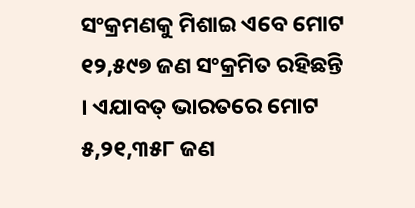ସଂକ୍ରମଣକୁ ମିଶାଇ ଏବେ ମୋଟ ୧୨,୫୯୭ ଜଣ ସଂକ୍ରମିତ ରହିଛନ୍ତି । ଏଯାବତ୍ ଭାରତରେ ମୋଟ ୫,୨୧,୩୫୮ ଜଣ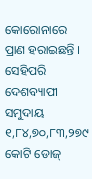କୋରୋନାରେ ପ୍ରାଣ ହରାଇଛନ୍ତି । ସେହିପରି ଦେଶବ୍ୟାପୀ ସମୁଦାୟ ୧,୮୪,୭୦,୮୩,୨୭୯ କୋଟି ଡୋଜ୍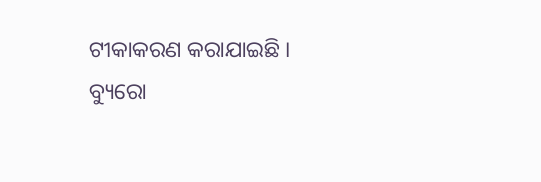ଟୀକାକରଣ କରାଯାଇଛି ।
ବ୍ୟୁରୋ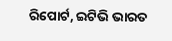ରିପୋର୍ଟ, ଇଟିଭି ଭାରତ